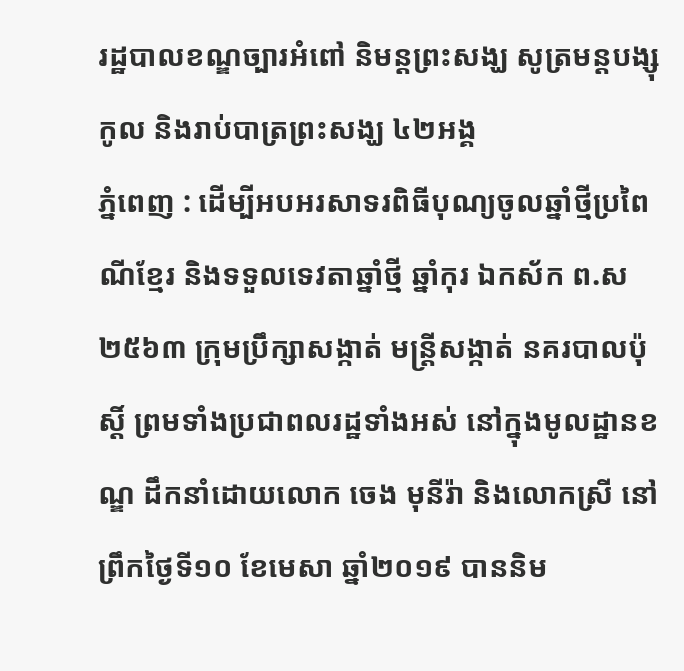រដ្ឋបាលខណ្ឌច្បារអំពៅ និមន្ដព្រះសង្ឃ សូត្រមន្តបង្សុកូល និងរាប់បាត្រព្រះសង្ឃ ៤២អង្គ
ភ្នំពេញ : ដើម្បីអបអរសាទរពិធីបុណ្យចូលឆ្នាំថ្មីប្រពៃណីខ្មែរ និងទទួលទេវតាឆ្នាំថ្មី ឆ្នាំកុរ ឯកស័ក ព.ស ២៥៦៣ ក្រុមប្រឹក្សាសង្កាត់ មន្រ្តីសង្កាត់ នគរបាលប៉ុស្តិ៍ ព្រមទាំងប្រជាពលរដ្ឋទាំងអស់ នៅក្នុងមូលដ្ឋានខណ្ឌ ដឹកនាំដោយលោក ចេង មុនីរ៉ា និងលោកស្រី នៅព្រឹកថ្ងៃទី១០ ខែមេសា ឆ្នាំ២០១៩ បាននិម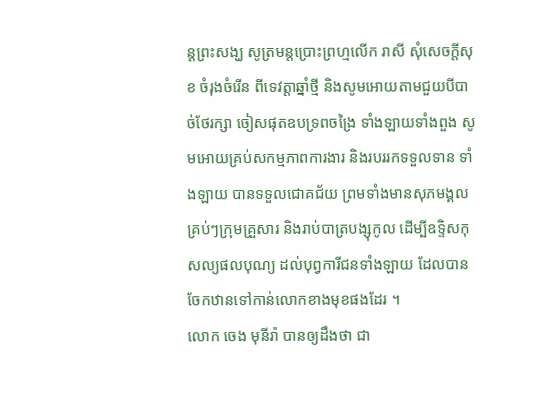ន្តព្រះសង្ឃ សូត្រមន្តប្រោះព្រហ្មលើក រាសី សុំសេចក្តីសុខ ចំរុងចំរើន ពីទេវត្តាឆ្នាំថ្មី និងសូមអោយតាមជួយបីបាច់ថែរក្សា ចៀសផុតឧបទ្រពចង្រៃ ទាំងឡាយទាំងពួង សូមអោយគ្រប់សកម្មភាពការងារ និងរបររកទទួលទាន ទាំងឡាយ បានទទួលជោគជ័យ ព្រមទាំងមានសុភមង្គលគ្រប់ៗក្រុមគ្រួសារ និងរាប់បាត្របង្សុកូល ដើម្បីឧទ្ទិសកុសល្យផលបុណ្យ ដល់បុព្វការីជនទាំងឡាយ ដែលបានចែកឋានទៅកាន់លោកខាងមុខផងដែរ ។
លោក ចេង មុនីរ៉ា បានឲ្យដឹងថា ជា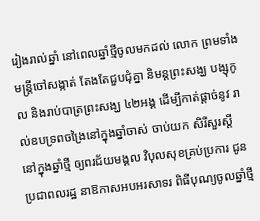រៀងរាល់ឆ្នាំ នៅពេលឆ្នាំថ្មីចូលមកដល់ លោក ព្រមទាំង មន្រ្តីចៅសង្កាត់ តែងតែជួបជុំគ្នា និមន្ដព្រះសង្ឃ បង្សុកូល និងរាប់បាត្រព្រះសង្ឃ ៤២អង្គ ដើម្បីកាត់ផ្ដាច់នូវ រាល់ឧបទ្រពចង្រៃនៅក្នុងឆ្នាំចាស់ ចាប់យក សិរីសួរស្ដី នៅក្នុងឆ្នាំថ្មី ឲ្យពរជ័យមង្គល វិបុលសុខគ្រប់ប្រការ ជូនប្រជាពលរដ្ឋ នាឱកាសអបអរសាទរ ពិធីបុណ្យចូលឆ្នាំថ្មី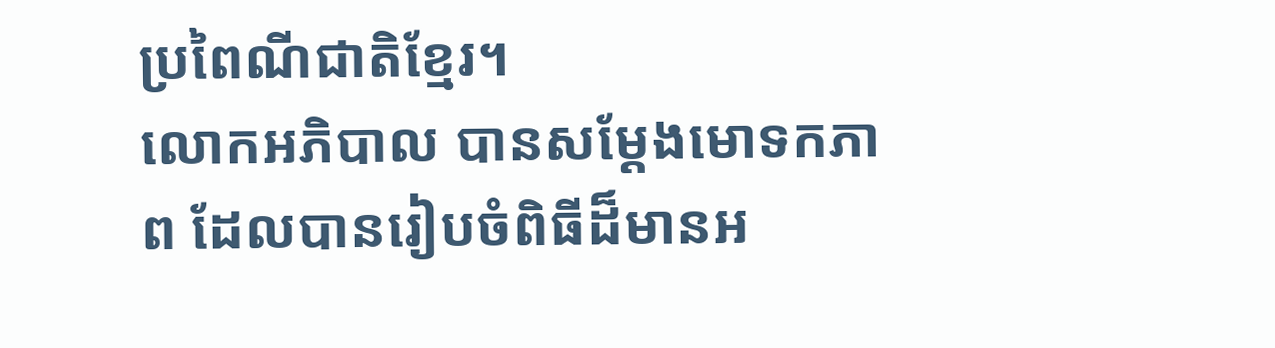ប្រពៃណីជាតិខ្មែរ។
លោកអភិបាល បានសម្ដែងមោទកភាព ដែលបានរៀបចំពិធីដ៏មានអ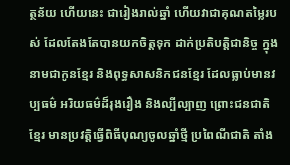ត្ថន័យ ហើយនេះ ជារៀងរាល់ឆ្នាំ ហើយវាជាគុណតម្លៃរបស់ ដែលតែងតែបានយកចិត្តទុក ដាក់ប្រតិបត្តិជានិច្ច ក្នុងនាមជាកូនខ្មែរ និងពុទ្ធសាសនិកជនខ្មែរ ដែលធ្លាប់មានវប្បធម៌ អរិយធម៌ដ៏រុងរឿង និងល្បីល្បាញ ព្រោះជនជាតិខ្មែរ មានប្រវត្តិធ្វើពិធីបុណ្យចូលឆ្នាំថ្មី ប្រពៃណីជាតិ តាំង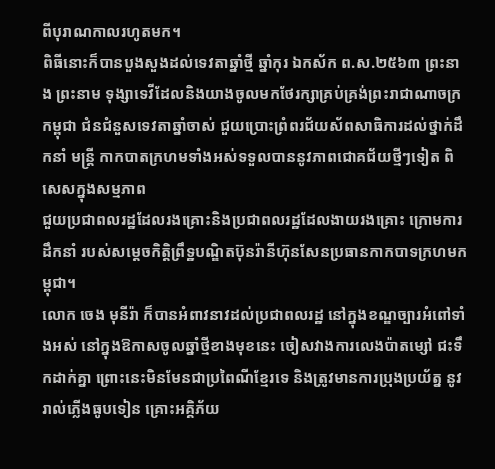ពីបុរាណកាលរហូតមក។
ពិធីនោះក៏បានបួងសួងដល់ទេវតាឆ្នាំថ្មី ឆ្នាំកុរ ឯកស័ក ព.ស.២៥៦៣ ព្រះនាង ព្រះនាម ទុង្សាទេវីដែលនិងយាងចូលមកថែរក្សាគ្រប់គ្រង់ព្រះរាជាណាចក្រកម្ពុជា ជំនជំនួសទេវតាឆ្នាំចាស់ ជួយប្រោះព្រំពរជ័យស័ពសាធិការដល់ថ្នាក់ដឹកនាំ មន្ត្រី កាកបាតក្រហមទាំងអស់ទទួលបាននូវភាពជោគជ័យថ្មីៗទៀត ពិសេសក្នុងសម្មភាព
ជួយប្រជាពលរដ្ឋដែលរងគ្រោះនិងប្រជាពលរដ្ឋដែលងាយរងគ្រោះ ក្រោមការដឹកនាំ របស់សម្ដេចកិត្តិព្រឹទ្ឋបណ្ឌិតប៊ុនរ៉ានីហ៊ុនសែនប្រធានកាកបាទក្រហមកម្ពុជា។
លោក ចេង មុនីរ៉ា ក៏បានអំពាវនាវដល់ប្រជាពលរដ្ឋ នៅក្នុងខណ្ឌច្បារអំពៅទាំងអស់ នៅក្នុងឱកាសចូលឆ្នាំថ្មីខាងមុខនេះ ចៀសវាងការលេងប៉ាតម្សៅ ជះទឹកដាក់គ្នា ព្រោះនេះមិនមែនជាប្រពៃណីខ្មែរទេ និងត្រូវមានការប្រុងប្រយ័ត្ន នូវរាល់ភ្លើងធូបទៀន គ្រោះអគ្គិភ័យ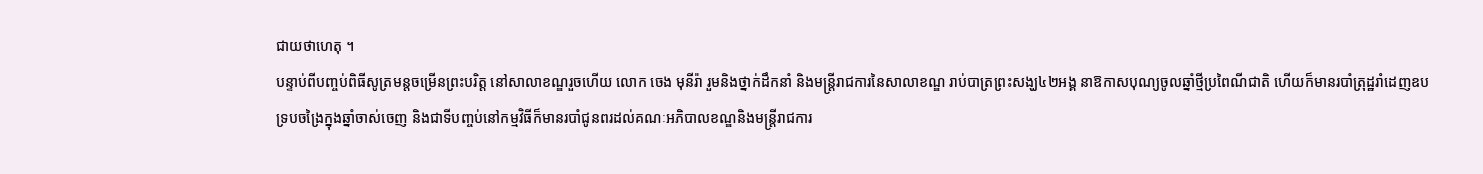ជាយថាហេតុ ។
បន្ទាប់ពីបញ្ចប់ពិធីសូត្រមន្តចម្រើនព្រះបរិត្ត នៅសាលាខណ្ឌរួចហើយ លោក ចេង មុនីរ៉ា រួមនិងថ្នាក់ដឹកនាំ និងមន្ត្រីរាជការនៃសាលាខណ្ឌ រាប់បាត្រព្រះសង្ឃ៤២អង្គ នាឱកាសបុណ្យចូលឆ្នាំថ្មីប្រពៃណីជាតិ ហើយក៏មានរបាំត្រុដ្ឋរាំដេញឧបទ្របចង្រៃក្នុងឆ្នាំចាស់ចេញ និងជាទីបញ្ចប់នៅកម្មវិធីក៏មានរបាំជូនពរដល់គណៈអភិបាលខណ្ឌនិងមន្រ្តីរាជការ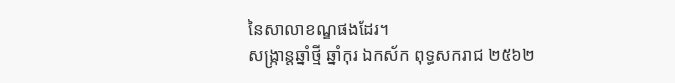នៃសាលាខណ្ឌផងដែរ។
សង្ក្រាន្តឆ្នាំថ្មី ឆ្នាំកុរ ឯកស័ក ពុទ្ធសករាជ ២៥៦២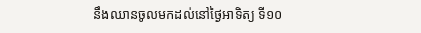នឹងឈានចូលមកដល់នៅថ្ងៃអាទិត្យ ទី១០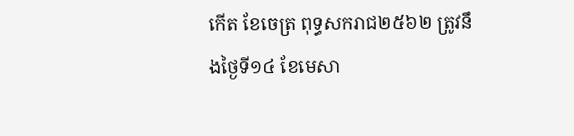កើត ខែចេត្រ ពុទ្ធសករាជ២៥៦២ ត្រូវនឹងថ្ងៃទី១៤ ខែមេសា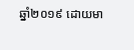ឆ្នាំ២០១៩ ដោយមា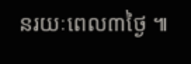នរយៈពេល៣ថ្ងៃ ៕